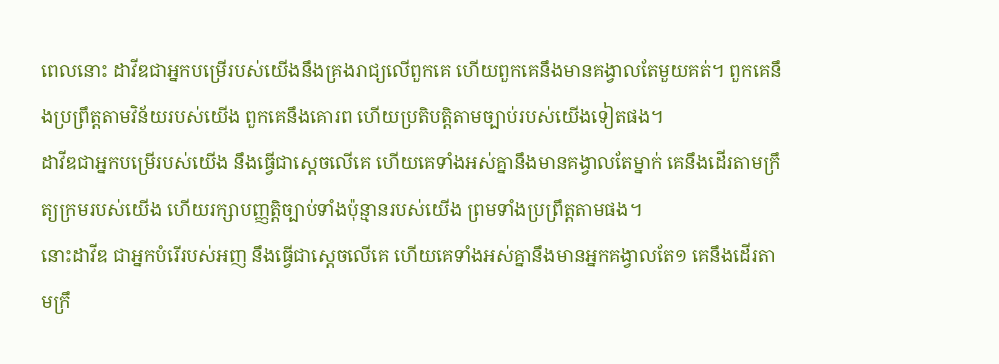ពេលនោះ ដាវីឌជាអ្នកបម្រើរបស់យើងនឹងគ្រងរាជ្យលើពួកគេ ហើយពួកគេនឹងមានគង្វាលតែមួយគត់។ ពួកគេនឹងប្រព្រឹត្តតាមវិន័យរបស់យើង ពួកគេនឹងគោរព ហើយប្រតិបត្តិតាមច្បាប់របស់យើងទៀតផង។
ដាវីឌជាអ្នកបម្រើរបស់យើង នឹងធ្វើជាស្តេចលើគេ ហើយគេទាំងអស់គ្នានឹងមានគង្វាលតែម្នាក់ គេនឹងដើរតាមក្រឹត្យក្រមរបស់យើង ហើយរក្សាបញ្ញត្តិច្បាប់ទាំងប៉ុន្មានរបស់យើង ព្រមទាំងប្រព្រឹត្តតាមផង។
នោះដាវីឌ ជាអ្នកបំរើរបស់អញ នឹងធ្វើជាស្តេចលើគេ ហើយគេទាំងអស់គ្នានឹងមានអ្នកគង្វាលតែ១ គេនឹងដើរតាមក្រឹ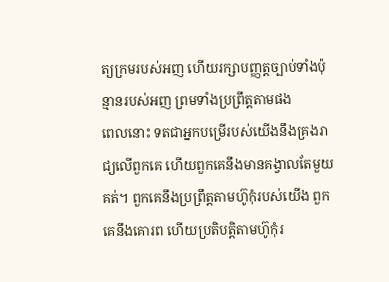ត្យក្រមរបស់អញ ហើយរក្សាបញ្ញត្តច្បាប់ទាំងប៉ុន្មានរបស់អញ ព្រមទាំងប្រព្រឹត្តតាមផង
ពេលនោះ ទតជាអ្នកបម្រើរបស់យើងនឹងគ្រងរាជ្យលើពួកគេ ហើយពួកគេនឹងមានគង្វាលតែមួយគត់។ ពួកគេនឹងប្រព្រឹត្តតាមហ៊ូកុំរបស់យើង ពួកគេនឹងគោរព ហើយប្រតិបត្តិតាមហ៊ូកុំរ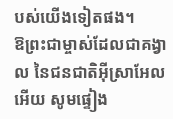បស់យើងទៀតផង។
ឱព្រះជាម្ចាស់ដែលជាគង្វាល នៃជនជាតិអ៊ីស្រាអែលអើយ សូមផ្ទៀង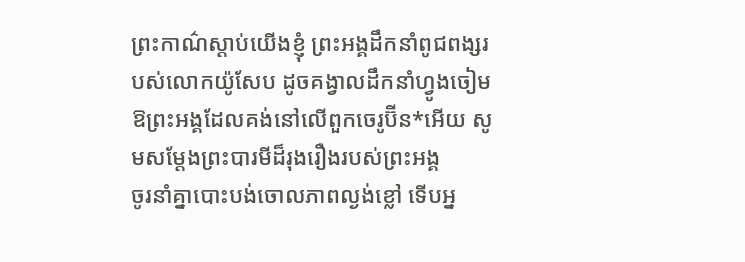ព្រះកាណ៌ស្ដាប់យើងខ្ញុំ ព្រះអង្គដឹកនាំពូជពង្សរបស់លោកយ៉ូសែប ដូចគង្វាលដឹកនាំហ្វូងចៀម ឱព្រះអង្គដែលគង់នៅលើពួកចេរូប៊ីន*អើយ សូមសម្តែងព្រះបារមីដ៏រុងរឿងរបស់ព្រះអង្គ
ចូរនាំគ្នាបោះបង់ចោលភាពល្ងង់ខ្លៅ ទើបអ្ន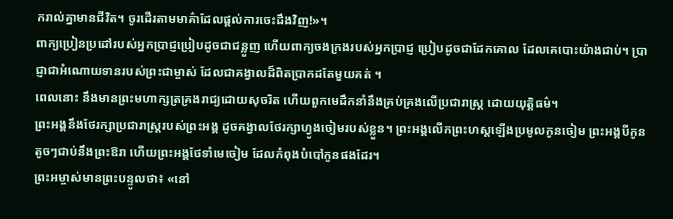ករាល់គ្នាមានជីវិត។ ចូរដើរតាមមាគ៌ាដែលផ្ដល់ការចេះដឹងវិញ!»។
ពាក្យប្រៀនប្រដៅរបស់អ្នកប្រាជ្ញប្រៀបដូចជាជន្លួញ ហើយពាក្យចងក្រងរបស់អ្នកប្រាជ្ញ ប្រៀបដូចជាដែកគោល ដែលគេបោះយ៉ាងជាប់។ ប្រាជ្ញាជាអំណោយទានរបស់ព្រះជាម្ចាស់ ដែលជាគង្វាលដ៏ពិតប្រាកដតែមួយគត់ ។
ពេលនោះ នឹងមានព្រះមហាក្សត្រគ្រងរាជ្យដោយសុចរិត ហើយពួកមេដឹកនាំនឹងគ្រប់គ្រងលើប្រជារាស្ត្រ ដោយយុត្តិធម៌។
ព្រះអង្គនឹងថែរក្សាប្រជារាស្ត្ររបស់ព្រះអង្គ ដូចគង្វាលថែរក្សាហ្វូងចៀមរបស់ខ្លួន។ ព្រះអង្គលើកព្រះហស្ដឡើងប្រមូលកូនចៀម ព្រះអង្គបីកូនតូចៗជាប់នឹងព្រះឱរា ហើយព្រះអង្គថែទាំមេចៀម ដែលកំពុងបំបៅកូនផងដែរ។
ព្រះអម្ចាស់មានព្រះបន្ទូលថា៖ «នៅ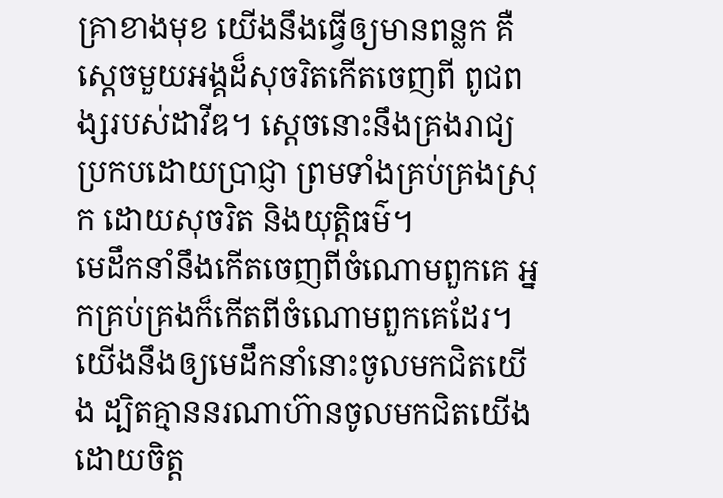គ្រាខាងមុខ យើងនឹងធ្វើឲ្យមានពន្លក គឺស្ដេចមួយអង្គដ៏សុចរិតកើតចេញពី ពូជពង្សរបស់ដាវីឌ។ ស្ដេចនោះនឹងគ្រងរាជ្យ ប្រកបដោយប្រាជ្ញា ព្រមទាំងគ្រប់គ្រងស្រុក ដោយសុចរិត និងយុត្តិធម៌។
មេដឹកនាំនឹងកើតចេញពីចំណោមពួកគេ អ្នកគ្រប់គ្រងក៏កើតពីចំណោមពួកគេដែរ។ យើងនឹងឲ្យមេដឹកនាំនោះចូលមកជិតយើង ដ្បិតគ្មាននរណាហ៊ានចូលមកជិតយើង ដោយចិត្ត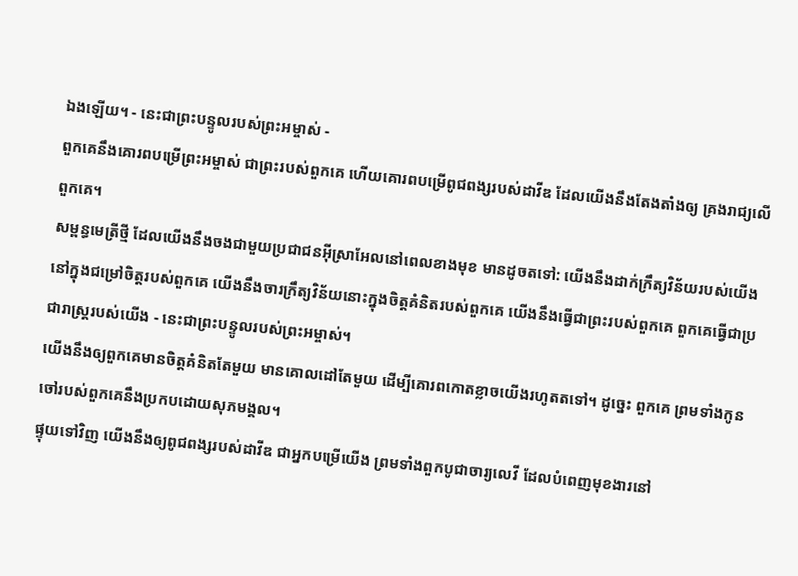ឯងឡើយ។ - នេះជាព្រះបន្ទូលរបស់ព្រះអម្ចាស់ -
ពួកគេនឹងគោរពបម្រើព្រះអម្ចាស់ ជាព្រះរបស់ពួកគេ ហើយគោរពបម្រើពូជពង្សរបស់ដាវីឌ ដែលយើងនឹងតែងតាំងឲ្យ គ្រងរាជ្យលើពួកគេ។
សម្ពន្ធមេត្រីថ្មី ដែលយើងនឹងចងជាមួយប្រជាជនអ៊ីស្រាអែលនៅពេលខាងមុខ មានដូចតទៅ: យើងនឹងដាក់ក្រឹត្យវិន័យរបស់យើងនៅក្នុងជម្រៅចិត្តរបស់ពួកគេ យើងនឹងចារក្រឹត្យវិន័យនោះក្នុងចិត្តគំនិតរបស់ពួកគេ យើងនឹងធ្វើជាព្រះរបស់ពួកគេ ពួកគេធ្វើជាប្រជារាស្ត្ររបស់យើង - នេះជាព្រះបន្ទូលរបស់ព្រះអម្ចាស់។
យើងនឹងឲ្យពួកគេមានចិត្តគំនិតតែមួយ មានគោលដៅតែមួយ ដើម្បីគោរពកោតខ្លាចយើងរហូតតទៅ។ ដូច្នេះ ពួកគេ ព្រមទាំងកូនចៅរបស់ពួកគេនឹងប្រកបដោយសុភមង្គល។
ផ្ទុយទៅវិញ យើងនឹងឲ្យពូជពង្សរបស់ដាវីឌ ជាអ្នកបម្រើយើង ព្រមទាំងពួកបូជាចារ្យលេវី ដែលបំពេញមុខងារនៅ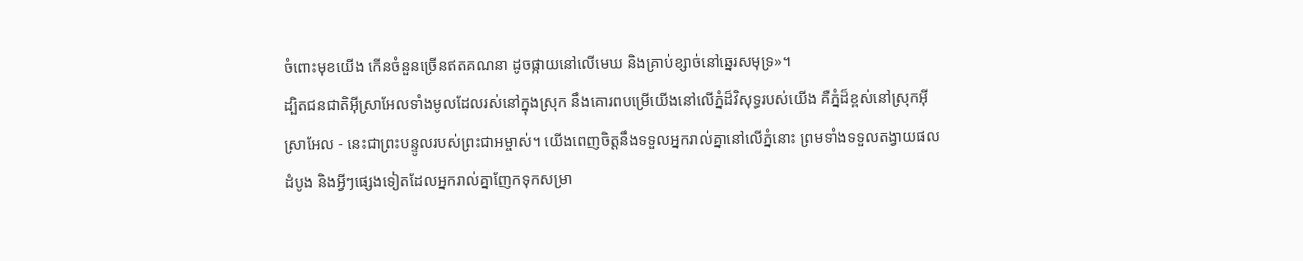ចំពោះមុខយើង កើនចំនួនច្រើនឥតគណនា ដូចផ្កាយនៅលើមេឃ និងគ្រាប់ខ្សាច់នៅឆ្នេរសមុទ្រ»។
ដ្បិតជនជាតិអ៊ីស្រាអែលទាំងមូលដែលរស់នៅក្នុងស្រុក នឹងគោរពបម្រើយើងនៅលើភ្នំដ៏វិសុទ្ធរបស់យើង គឺភ្នំដ៏ខ្ពស់នៅស្រុកអ៊ីស្រាអែល - នេះជាព្រះបន្ទូលរបស់ព្រះជាអម្ចាស់។ យើងពេញចិត្តនឹងទទួលអ្នករាល់គ្នានៅលើភ្នំនោះ ព្រមទាំងទទួលតង្វាយផលដំបូង និងអ្វីៗផ្សេងទៀតដែលអ្នករាល់គ្នាញែកទុកសម្រា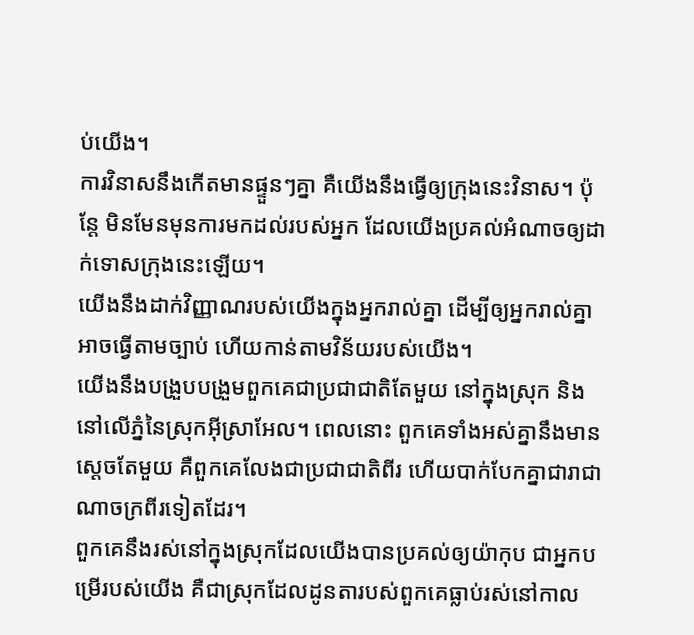ប់យើង។
ការវិនាសនឹងកើតមានផ្ទួនៗគ្នា គឺយើងនឹងធ្វើឲ្យក្រុងនេះវិនាស។ ប៉ុន្តែ មិនមែនមុនការមកដល់របស់អ្នក ដែលយើងប្រគល់អំណាចឲ្យដាក់ទោសក្រុងនេះឡើយ។
យើងនឹងដាក់វិញ្ញាណរបស់យើងក្នុងអ្នករាល់គ្នា ដើម្បីឲ្យអ្នករាល់គ្នាអាចធ្វើតាមច្បាប់ ហើយកាន់តាមវិន័យរបស់យើង។
យើងនឹងបង្រួបបង្រួមពួកគេជាប្រជាជាតិតែមួយ នៅក្នុងស្រុក និងនៅលើភ្នំនៃស្រុកអ៊ីស្រាអែល។ ពេលនោះ ពួកគេទាំងអស់គ្នានឹងមានស្ដេចតែមួយ គឺពួកគេលែងជាប្រជាជាតិពីរ ហើយបាក់បែកគ្នាជារាជាណាចក្រពីរទៀតដែរ។
ពួកគេនឹងរស់នៅក្នុងស្រុកដែលយើងបានប្រគល់ឲ្យយ៉ាកុប ជាអ្នកបម្រើរបស់យើង គឺជាស្រុកដែលដូនតារបស់ពួកគេធ្លាប់រស់នៅកាល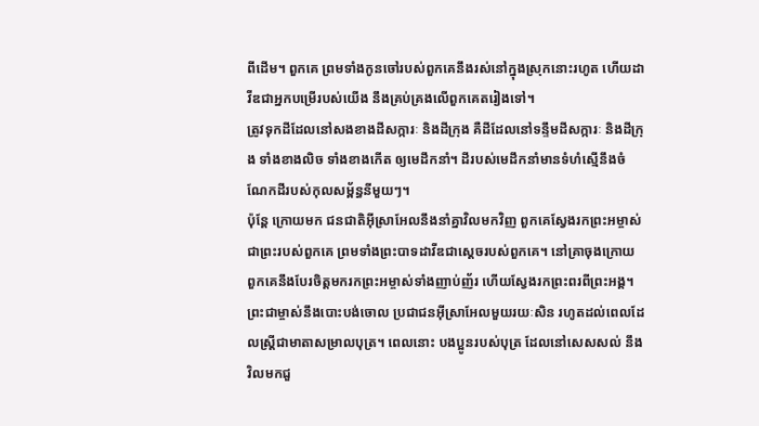ពីដើម។ ពួកគេ ព្រមទាំងកូនចៅរបស់ពួកគេនឹងរស់នៅក្នុងស្រុកនោះរហូត ហើយដាវីឌជាអ្នកបម្រើរបស់យើង នឹងគ្រប់គ្រងលើពួកគេតរៀងទៅ។
ត្រូវទុកដីដែលនៅសងខាងដីសក្ការៈ និងដីក្រុង គឺដីដែលនៅទន្ទឹមដីសក្ការៈ និងដីក្រុង ទាំងខាងលិច ទាំងខាងកើត ឲ្យមេដឹកនាំ។ ដីរបស់មេដឹកនាំមានទំហំស្មើនឹងចំណែកដីរបស់កុលសម្ព័ន្ធនីមួយៗ។
ប៉ុន្តែ ក្រោយមក ជនជាតិអ៊ីស្រាអែលនឹងនាំគ្នាវិលមកវិញ ពួកគេស្វែងរកព្រះអម្ចាស់ជាព្រះរបស់ពួកគេ ព្រមទាំងព្រះបាទដាវីឌជាស្ដេចរបស់ពួកគេ។ នៅគ្រាចុងក្រោយ ពួកគេនឹងបែរចិត្តមករកព្រះអម្ចាស់ទាំងញាប់ញ័រ ហើយស្វែងរកព្រះពរពីព្រះអង្គ។
ព្រះជាម្ចាស់នឹងបោះបង់ចោល ប្រជាជនអ៊ីស្រាអែលមួយរយៈសិន រហូតដល់ពេលដែលស្ត្រីជាមាតាសម្រាលបុត្រ។ ពេលនោះ បងប្អូនរបស់បុត្រ ដែលនៅសេសសល់ នឹងវិលមកជួ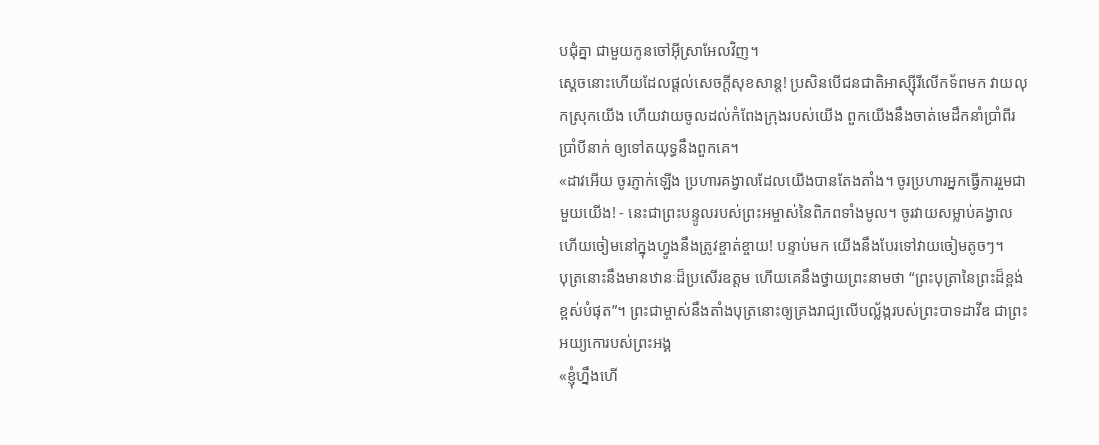បជុំគ្នា ជាមួយកូនចៅអ៊ីស្រាអែលវិញ។
ស្ដេចនោះហើយដែលផ្ដល់សេចក្ដីសុខសាន្ត! ប្រសិនបើជនជាតិអាស្ស៊ីរីលើកទ័ពមក វាយលុកស្រុកយើង ហើយវាយចូលដល់កំពែងក្រុងរបស់យើង ពួកយើងនឹងចាត់មេដឹកនាំប្រាំពីរ ប្រាំបីនាក់ ឲ្យទៅតយុទ្ធនឹងពួកគេ។
«ដាវអើយ ចូរភ្ញាក់ឡើង ប្រហារគង្វាលដែលយើងបានតែងតាំង។ ចូរប្រហារអ្នកធ្វើការរួមជាមួយយើង! - នេះជាព្រះបន្ទូលរបស់ព្រះអម្ចាស់នៃពិភពទាំងមូល។ ចូរវាយសម្លាប់គង្វាល ហើយចៀមនៅក្នុងហ្វូងនឹងត្រូវខ្ចាត់ខ្ចាយ! បន្ទាប់មក យើងនឹងបែរទៅវាយចៀមតូចៗ។
បុត្រនោះនឹងមានឋានៈដ៏ប្រសើរឧត្ដម ហើយគេនឹងថ្វាយព្រះនាមថា “ព្រះបុត្រានៃព្រះដ៏ខ្ពង់ខ្ពស់បំផុត”។ ព្រះជាម្ចាស់នឹងតាំងបុត្រនោះឲ្យគ្រងរាជ្យលើបល្ល័ង្ករបស់ព្រះបាទដាវីឌ ជាព្រះអយ្យកោរបស់ព្រះអង្គ
«ខ្ញុំហ្នឹងហើ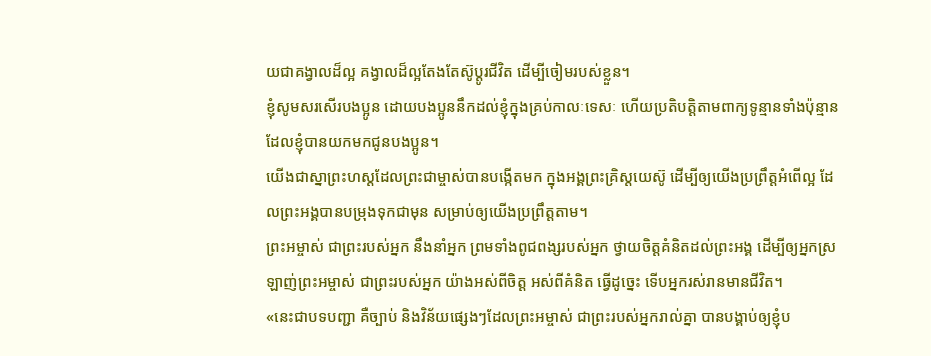យជាគង្វាលដ៏ល្អ គង្វាលដ៏ល្អតែងតែស៊ូប្ដូរជីវិត ដើម្បីចៀមរបស់ខ្លួន។
ខ្ញុំសូមសរសើរបងប្អូន ដោយបងប្អូននឹកដល់ខ្ញុំក្នុងគ្រប់កាលៈទេសៈ ហើយប្រតិបត្តិតាមពាក្យទូន្មានទាំងប៉ុន្មាន ដែលខ្ញុំបានយកមកជូនបងប្អូន។
យើងជាស្នាព្រះហស្ដដែលព្រះជាម្ចាស់បានបង្កើតមក ក្នុងអង្គព្រះគ្រិស្តយេស៊ូ ដើម្បីឲ្យយើងប្រព្រឹត្តអំពើល្អ ដែលព្រះអង្គបានបម្រុងទុកជាមុន សម្រាប់ឲ្យយើងប្រព្រឹត្តតាម។
ព្រះអម្ចាស់ ជាព្រះរបស់អ្នក នឹងនាំអ្នក ព្រមទាំងពូជពង្សរបស់អ្នក ថ្វាយចិត្តគំនិតដល់ព្រះអង្គ ដើម្បីឲ្យអ្នកស្រឡាញ់ព្រះអម្ចាស់ ជាព្រះរបស់អ្នក យ៉ាងអស់ពីចិត្ត អស់ពីគំនិត ធ្វើដូច្នេះ ទើបអ្នករស់រានមានជីវិត។
«នេះជាបទបញ្ជា គឺច្បាប់ និងវិន័យផ្សេងៗដែលព្រះអម្ចាស់ ជាព្រះរបស់អ្នករាល់គ្នា បានបង្គាប់ឲ្យខ្ញុំប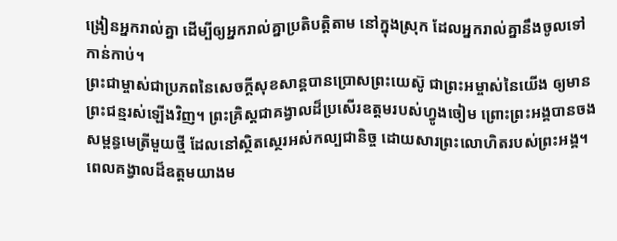ង្រៀនអ្នករាល់គ្នា ដើម្បីឲ្យអ្នករាល់គ្នាប្រតិបត្តិតាម នៅក្នុងស្រុក ដែលអ្នករាល់គ្នានឹងចូលទៅកាន់កាប់។
ព្រះជាម្ចាស់ជាប្រភពនៃសេចក្ដីសុខសាន្តបានប្រោសព្រះយេស៊ូ ជាព្រះអម្ចាស់នៃយើង ឲ្យមានព្រះជន្មរស់ឡើងវិញ។ ព្រះគ្រិស្តជាគង្វាលដ៏ប្រសើរឧត្ដមរបស់ហ្វូងចៀម ព្រោះព្រះអង្គបានចងសម្ពន្ធមេត្រីមួយថ្មី ដែលនៅស្ថិតស្ថេរអស់កល្បជានិច្ច ដោយសារព្រះលោហិតរបស់ព្រះអង្គ។
ពេលគង្វាលដ៏ឧត្ដមយាងម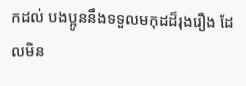កដល់ បងប្អូននឹងទទួលមកុដដ៏រុងរឿង ដែលមិន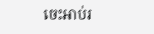ចេះអាប់រ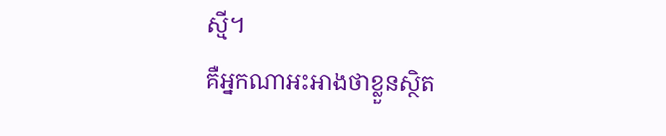ស្មី។
គឺអ្នកណាអះអាងថាខ្លួនស្ថិត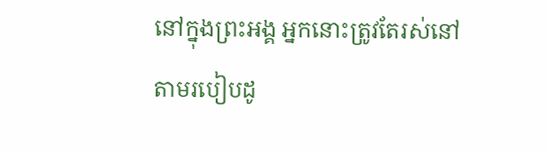នៅក្នុងព្រះអង្គ អ្នកនោះត្រូវតែរស់នៅតាមរបៀបដូ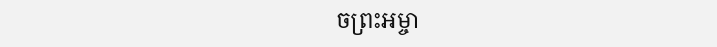ចព្រះអម្ចា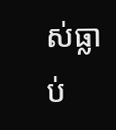ស់ធ្លាប់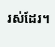រស់ដែរ។